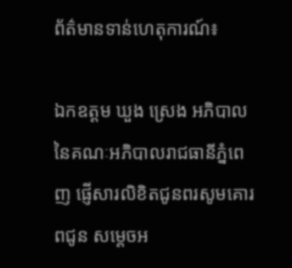ព័ត៌មានទាន់ហេតុការណ៍៖

ឯកឧត្តម ឃួង ស្រេង អភិបាលនៃគណៈអភិបាលរាជធានីភ្នំពេញ ផ្ញើសារលិខិតជូនពរសូមគោរពជូន សម្តេចអ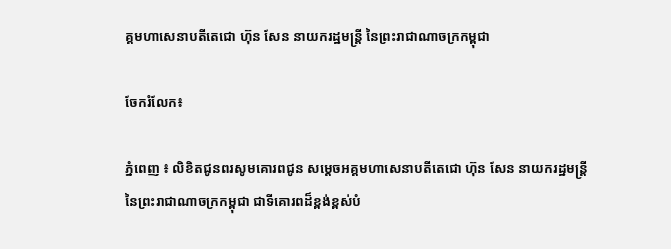គ្គមហាសេនាបតីតេជោ ហ៊ុន សែន នាយករដ្ឋមន្ត្រី នៃព្រះរាជាណាចក្រកម្ពុជា

ចែករំលែក៖

ភ្នំពេញ ៖ លិខិតជូនពរសូមគោរពជូន សម្តេចអគ្គមហាសេនាបតីតេជោ ហ៊ុន សែន នាយករដ្ឋមន្ត្រី នៃព្រះរាជាណាចក្រកម្ពុជា ជាទីគោរពដ៏ខ្ពង់ខ្ពស់បំ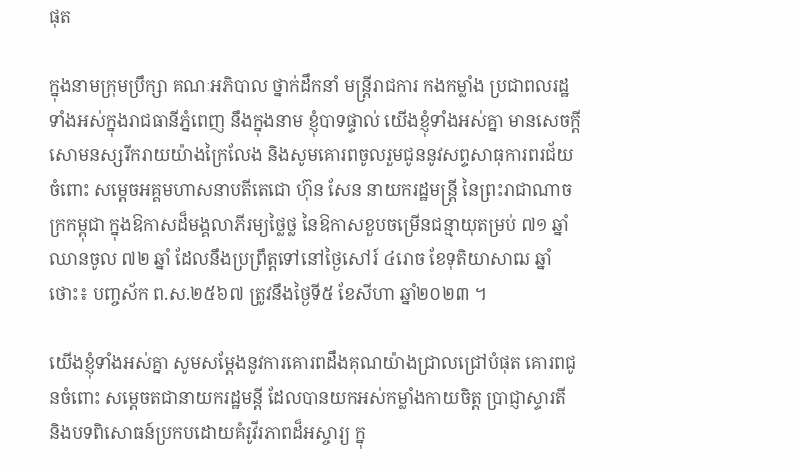ផុត

ក្នុងនាមក្រុមប្រឹក្សា គណៈអភិបាល ថ្នាក់ដឹកនាំ មន្ត្រីរាជការ កងកម្លាំង ប្រជាពលរដ្ឋទាំងអស់ក្នុងរាជធានីភ្នំពេញ នឹងក្នុងនាម ខ្ញុំបាទផ្ទាល់ យើងខ្ញុំទាំងអស់គ្នា មានសេចក្តីសោមនស្សរីករាយយ៉ាងក្រៃលែង និងសូមគោរពចូលរួមជូននូវសព្ទសាធុការពរជ័យ ចំពោះ សម្តេចអគ្គមហាសនាបតីតេជោ ហ៊ុន សែន នាយករដ្ឋមន្ត្រី នៃព្រះរាជាណាចក្រកម្ពុជា ក្នុងឱកាសដ៏មង្គលាភីរម្យថ្លៃថ្ល នៃឱកាសខួបចម្រើនជន្មាយុតម្រប់ ៧១ ឆ្នាំ ឈានចូល ៧២ ឆ្នាំ ដែលនឹងប្រព្រឹត្តទៅនៅថ្ងៃសៅរ៍ ៤រោច ខែទុតិយាសាឍ ឆ្នាំថោះ៖ បញ្ចស័ក ព.ស.២៥៦៧ ត្រូវនឹងថ្ងៃទី៥ ខែសីហា ឆ្នាំ២០២៣ ។

យើងខ្ញុំទាំងអស់គ្នា សូមសម្តែងនូវការគោរពដឹងគុណយ៉ាងជ្រាលជ្រៅបំផុត គោរពជូនចំពោះ សម្តេចតជានាយករដ្ឋមន្តី ដែលបានយកអស់កម្លាំងកាយចិត្ត ប្រាជ្ញាស្ទារតី និងបទពិសោធន៍ប្រកបដោយគំរូវីរភាពដ៏អស្ចារ្យ ក្នុ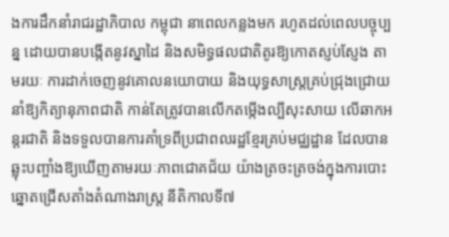ងការដឹកនាំរាជរដ្ឋាភិបាល កម្ពុជា នាពេលកន្លងមក រហូតដល់ពេលបច្ចុប្បន្ន ដោយបានបង្កើតនូវស្នាដៃ និងសមិទ្ធផលជាតិតូរឱ្យកោតស្ញប់ស្ញែង តាមរយៈ ការដាក់ចេញនូវគោលនយោបាយ និងយុទ្ធសាស្ត្រគ្រប់ជ្រុងជ្រោយ នាំឱ្យកិត្យានុភាពជាតិ កាន់តែត្រូវបានលើកតម្កើងល្បីសុះសាយ លើឆាកអន្តរជាតិ និងទទួលបានការគាំទ្រពីប្រជាពលរដ្ឋខ្មែរគ្រប់មជ្ឈដ្ឋាន ដែលបានឆ្លុះបញ្ចាំងឱ្យឃើញតាមរយៈភាពជោគជ័យ យ៉ាងត្រចះត្រចង់ក្នុងការបោះឆ្នោតជ្រើសតាំងតំណាងរាស្ត្រ នីតិកាលទី៧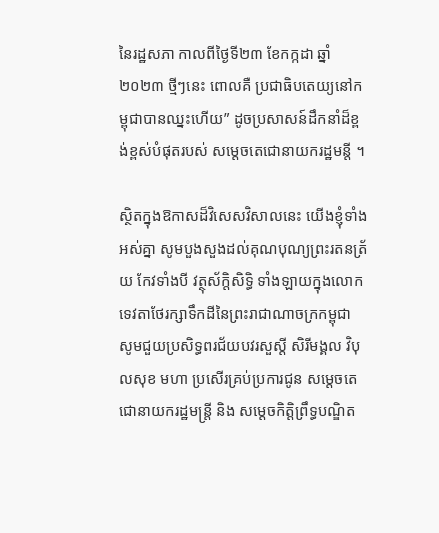នៃរដ្ឋសភា កាលពីថ្ងៃទី២៣ ខែកក្កដា ឆ្នាំ២០២៣ ថ្មីៗនេះ ពោលគឺ ប្រជាធិបតេយ្យនៅកម្ពុជាបានឈ្នះហើយ” ដូចប្រសាសន៍ដឹកនាំដ៏ខ្ពង់ខ្ពស់បំផុតរបស់ សម្តេចតេជោនាយករដ្ឋមន្តី ។

ស្ថិតក្នុងឱកាសដ៏វិសេសវិសាលនេះ យើងខ្ញុំទាំងអស់គ្នា សូមបួងសួងដល់គុណបុណ្យព្រះរតនត្រ័យ កែវទាំងបី វត្ថុស័ក្តិសិទ្ធិ ទាំងឡាយក្នុងលោក ទេវតាថែរក្សាទឹកដីនៃព្រះរាជាណាចក្រកម្ពុជា សូមជួយប្រសិទ្ធពរជ័យបវរសួស្ដី សិរីមង្គល វិបុលសុខ មហា ប្រសើរគ្រប់ប្រការជូន សម្តេចតេជោនាយករដ្ឋមន្ត្រី និង សម្ដេចកិត្តិព្រឹទ្ធបណ្ឌិត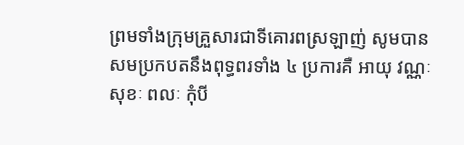ព្រមទាំងក្រុមគ្រួសារជាទីគោរពស្រឡាញ់ សូមបានសមប្រកបតនឹងពុទ្ធពរទាំង ៤ ប្រការគឺ អាយុ វណ្ណៈ សុខៈ ពលៈ កុំបី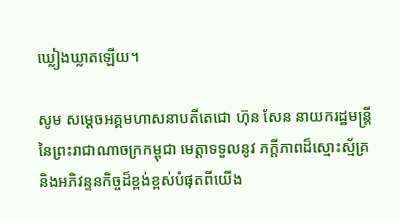ឃ្លៀងឃ្លាតឡើយ។

សូម សម្តេចអគ្គមហាសនាបតីតេជោ ហ៊ុន សែន នាយករដ្ឋមន្ត្រី នៃព្រះរាជាណាចក្រកម្ពុជា មេត្តាទទួលនូវ ភក្តីភាពដ៏ស្មោះស្ម័គ្រ និងអភិវន្ទនកិច្ចដ៏ខ្ពង់ខ្ពស់បំផុតពីយើង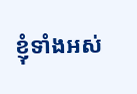ខ្ញុំទាំងអស់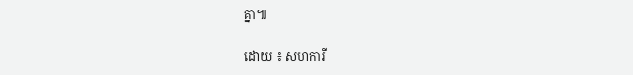គ្នា៕

ដោយ ៖ សហការី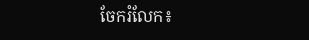ចែករំលែក៖